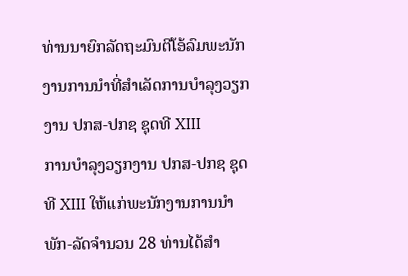ທ່ານນາຍົກລັດຖະມົນຕີໂອ້ລົມພະນັກງານການນໍາທີ່ສໍາເລັດການບໍາລຸງວຽກງານ ປກສ-ປກຊ ຊຸດທີ XIII
ການບໍາລຸງວຽກງານ ປກສ-ປກຊ ຊຸດທີ XIII ໃຫ້ແກ່ພະນັກງານການນໍາພັກ-ລັດຈໍານວນ 28 ທ່ານໄດ້ສໍາ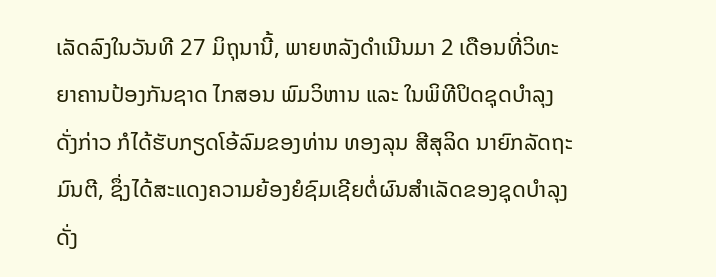ເລັດລົງໃນວັນທີ 27 ມິຖຸນານີ້, ພາຍຫລັງດໍາເນີນມາ 2 ເດືອນທີ່ວິທະຍາຄານປ້ອງກັນຊາດ ໄກສອນ ພົມວິຫານ ແລະ ໃນພິທີປິດຊຸດບໍາລຸງດັ່ງກ່າວ ກໍໄດ້ຮັບກຽດໂອ້ລົມຂອງທ່ານ ທອງລຸນ ສີສຸລິດ ນາຍົກລັດຖະມົນຕີ, ຊຶ່ງໄດ້ສະແດງຄວາມຍ້ອງຍໍຊົມເຊີຍຕໍ່ຜົນສໍາເລັດຂອງຊຸດບໍາລຸງດັ່ງ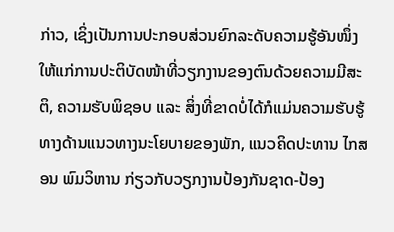ກ່າວ, ເຊິ່ງເປັນການປະກອບສ່ວນຍົກລະດັບຄວາມຮູ້ອັນໜຶ່ງໃຫ້ແກ່ການປະຕິບັດໜ້າທີ່ວຽກງານຂອງຕົນດ້ວຍຄວາມມີສະຕິ, ຄວາມຮັບພິຊອບ ແລະ ສິ່ງທີ່ຂາດບໍ່ໄດ້ກໍແມ່ນຄວາມຮັບຮູ້ທາງດ້ານແນວທາງນະໂຍບາຍຂອງພັກ, ແນວຄິດປະທານ ໄກສອນ ພົມວິຫານ ກ່ຽວກັບວຽກງານປ້ອງກັນຊາດ-ປ້ອງ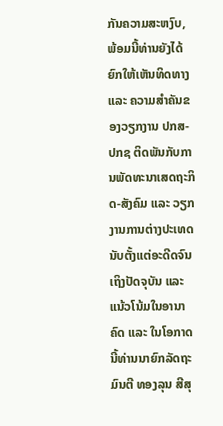ກັນຄວາມສະຫງົບ, ພ້ອມນີ້ທ່ານຍັງໄດ້ຍົກໃຫ້ເຫັນທິດທາງ ແລະ ຄວາມສໍາຄັນຂອງວຽກງານ ປກສ-ປກຊ ຕິດພັນກັບການພັດທະນາເສດຖະກິດ-ສັງຄົມ ແລະ ວຽກງານການຕ່າງປະເທດນັບຕັ້ງແຕ່ອະດີດຈົນເຖິງປັດຈຸບັນ ແລະ ແນ້ວໂນ້ມໃນອານາຄົດ ແລະ ໃນໂອກາດນີ້ທ່ານນາຍົກລັດຖະມົນຕີ ທອງລຸນ ສີສຸ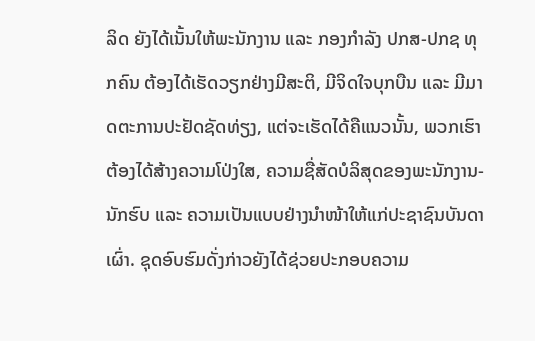ລິດ ຍັງໄດ້ເນັ້ນໃຫ້ພະນັກງານ ແລະ ກອງກໍາລັງ ປກສ-ປກຊ ທຸກຄົນ ຕ້ອງໄດ້ເຮັດວຽກຢ່າງມີສະຕິ, ມີຈິດໃຈບຸກບືນ ແລະ ມີມາດຕະການປະຢັດຊັດທ່ຽງ, ແຕ່ຈະເຮັດໄດ້ຄືແນວນັ້ນ, ພວກເຮົາຕ້ອງໄດ້ສ້າງຄວາມໂປ່ງໃສ, ຄວາມຊື່ສັດບໍລິສຸດຂອງພະນັກງານ-ນັກຮົບ ແລະ ຄວາມເປັນແບບຢ່າງນໍາໜ້າໃຫ້ແກ່ປະຊາຊົນບັນດາເຜົ່າ. ຊຸດອົບຮົມດັ່ງກ່າວຍັງໄດ້ຊ່ວຍປະກອບຄວາມ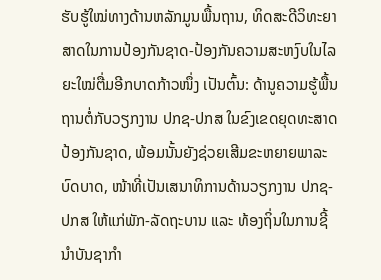ຮັບຮູ້ໃໝ່ທາງດ້ານຫລັກມູນພື້ນຖານ, ທິດສະດີວິທະຍາສາດໃນການປ້ອງກັນຊາດ-ປ້ອງກັນຄວາມສະຫງົບໃນໄລຍະໃໝ່ຕື່ມອີກບາດກ້າວໜຶ່ງ ເປັນຕົ້ນ: ດ້ານູຄວາມຮູ້ພື້ນຖານຕໍ່ກັບວຽກງານ ປກຊ-ປກສ ໃນຂົງເຂດຍຸດທະສາດປ້ອງກັນຊາດ, ພ້ອມນັ້ນຍັງຊ່ວຍເສີມຂະຫຍາຍພາລະບົດບາດ, ໜ້າທີ່ເປັນເສນາທິການດ້ານວຽກງານ ປກຊ-ປກສ ໃຫ້ແກ່ພັກ-ລັດຖະບານ ແລະ ທ້ອງຖິ່ນໃນການຊີ້ນໍາບັນຊາກໍາ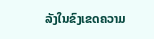ລັງໃນຂົງເຂດຄວາມ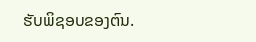ຮັບພິຊອບຂອງຕົນ.